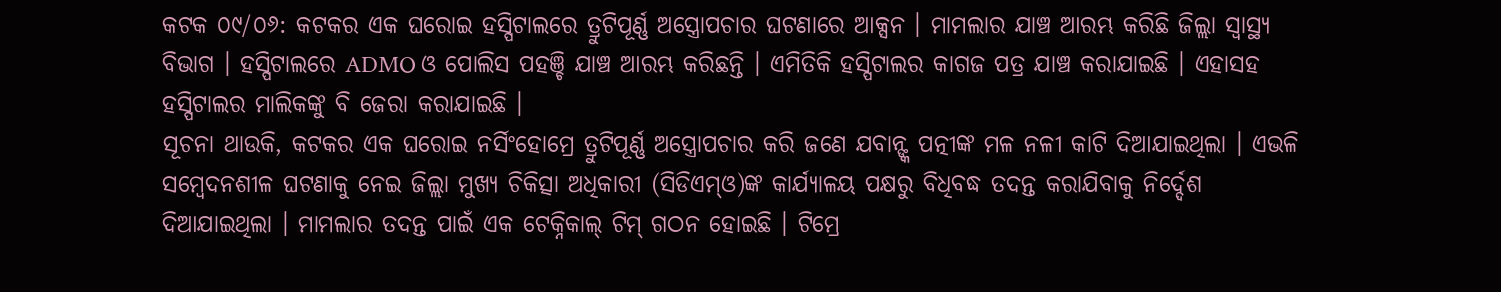କଟକ ୦୯/୦୬: କଟକର ଏକ ଘରୋଇ ହସ୍ପିଟାଲରେ ତ୍ରୁଟିପୂର୍ଣ୍ଣ ଅସ୍ତ୍ରୋପଚାର ଘଟଣାରେ ଆକ୍ସନ । ମାମଲାର ଯାଞ୍ଚ ଆରମ୍ଭ କରିଛି ଜିଲ୍ଲା ସ୍ୱାସ୍ଥ୍ୟ ବିଭାଗ । ହସ୍ପିଟାଲରେ ADMO ଓ ପୋଲିସ ପହଞ୍ଚି ଯାଞ୍ଚ ଆରମ୍ଭ କରିଛନ୍ତି । ଏମିତିକି ହସ୍ପିଟାଲର କାଗଜ ପତ୍ର ଯାଞ୍ଚ କରାଯାଇଛି । ଏହାସହ ହସ୍ପିଟାଲର ମାଲିକଙ୍କୁ ବି ଜେରା କରାଯାଇଛି ।
ସୂଚନା ଥାଉକି, କଟକର ଏକ ଘରୋଇ ନର୍ସିଂହୋମ୍ରେ ତ୍ରୁଟିପୂର୍ଣ୍ଣ ଅସ୍ତ୍ରୋପଚାର କରି ଜଣେ ଯବାନ୍ଙ୍କ ପତ୍ନୀଙ୍କ ମଳ ନଳୀ କାଟି ଦିଆଯାଇଥିଲା । ଏଭଳି ସମ୍ବେଦନଶୀଳ ଘଟଣାକୁ ନେଇ ଜିଲ୍ଲା ମୁଖ୍ୟ ଚିକିତ୍ସା ଅଧିକାରୀ (ସିଡିଏମ୍ଓ)ଙ୍କ କାର୍ଯ୍ୟାଳୟ ପକ୍ଷରୁ ବିଧିବଦ୍ଧ ତଦନ୍ତ କରାଯିବାକୁ ନିର୍ଦ୍ଦେଶ ଦିଆଯାଇଥିଲା । ମାମଲାର ତଦନ୍ତ ପାଇଁ ଏକ ଟେକ୍ନିକାଲ୍ ଟିମ୍ ଗଠନ ହୋଇଛି । ଟିମ୍ରେ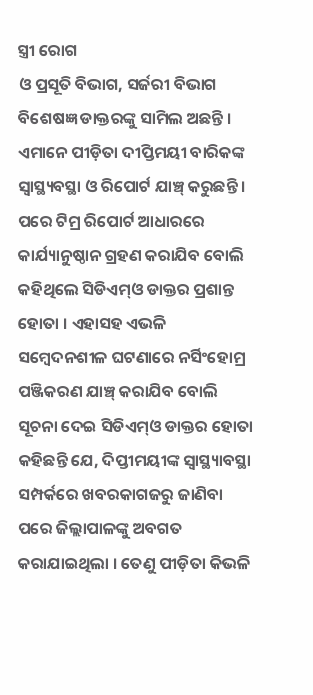ସ୍ତ୍ରୀ ରୋଗ
ଓ ପ୍ରସୂତି ବିଭାଗ, ସର୍ଜରୀ ବିଭାଗ ବିଶେଷଜ୍ଞ ଡାକ୍ତରଙ୍କୁ ସାମିଲ ଅଛନ୍ତି ।
ଏମାନେ ପୀଡ଼ିତା ଦୀପ୍ତିମୟୀ ବାରିକଙ୍କ ସ୍ୱାସ୍ଥ୍ୟବସ୍ଥା ଓ ରିପୋର୍ଟ ଯାଞ୍ଚ୍ କରୁଛନ୍ତି । ପରେ ଟିମ୍ର ରିପୋର୍ଟ ଆଧାରରେ କାର୍ଯ୍ୟାନୁଷ୍ଠାନ ଗ୍ରହଣ କରାଯିବ ବୋଲି କହିଥିଲେ ସିଡିଏମ୍ଓ ଡାକ୍ତର ପ୍ରଶାନ୍ତ ହୋତା । ଏହାସହ ଏଭଳି ସମ୍ବେଦନଶୀଳ ଘଟଣାରେ ନର୍ସିଂହୋମ୍ର ପଞ୍ଜିକରଣ ଯାଞ୍ଚ୍ କରାଯିବ ବୋଲି ସୂଚନା ଦେଇ ସିଡିଏମ୍ଓ ଡାକ୍ତର ହୋତା କହିଛନ୍ତି ଯେ, ଦିପ୍ତୀମୟୀଙ୍କ ସ୍ୱାସ୍ଥ୍ୟାବସ୍ଥା ସମ୍ପର୍କରେ ଖବରକାଗଜରୁ ଜାଣିବା ପରେ ଜିଲ୍ଲାପାଳଙ୍କୁ ଅବଗତ କରାଯାଇଥିଲା । ତେଣୁ ପୀଡ଼ିତା କିଭଳି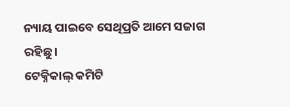ନ୍ୟାୟ ପାଇବେ ସେଥିପ୍ରତି ଆମେ ସଜାଗ ରହିଛୁ ।
ଟେକ୍ନିକାଲ୍ କମିଟି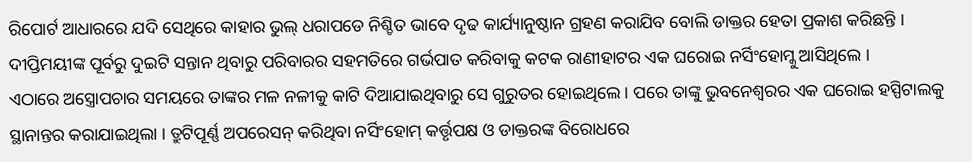ରିପୋର୍ଟ ଆଧାରରେ ଯଦି ସେଥିରେ କାହାର ଭୁଲ୍ ଧରାପଡେ ନିଶ୍ଚିତ ଭାବେ ଦୃଢ କାର୍ଯ୍ୟାନୁଷ୍ଠାନ ଗ୍ରହଣ କରାଯିବ ବୋଲି ଡାକ୍ତର ହେତା ପ୍ରକାଶ କରିଛନ୍ତି । ଦୀପ୍ତିମୟୀଙ୍କ ପୂର୍ବରୁ ଦୁଇଟି ସନ୍ତାନ ଥିବାରୁ ପରିବାରର ସହମତିରେ ଗର୍ଭପାତ କରିବାକୁ କଟକ ରାଣୀହାଟର ଏକ ଘରୋଇ ନର୍ସିଂହୋମ୍କୁ ଆସିଥିଲେ ।
ଏଠାରେ ଅସ୍ତ୍ରୋପଚାର ସମୟରେ ତାଙ୍କର ମଳ ନଳୀକୁ କାଟି ଦିଆଯାଇଥିବାରୁ ସେ ଗୁରୁତର ହୋଇଥିଲେ । ପରେ ତାଙ୍କୁ ଭୁବନେଶ୍ୱରର ଏକ ଘରୋଇ ହସ୍ପିଟାଲକୁ ସ୍ଥାନାନ୍ତର କରାଯାଇଥିଲା । ତ୍ରୁଟିପୂର୍ଣ୍ଣ ଅପରେସନ୍ କରିଥିବା ନର୍ସିଂହୋମ୍ କର୍ତ୍ତୃପକ୍ଷ ଓ ଡାକ୍ତରଙ୍କ ବିରୋଧରେ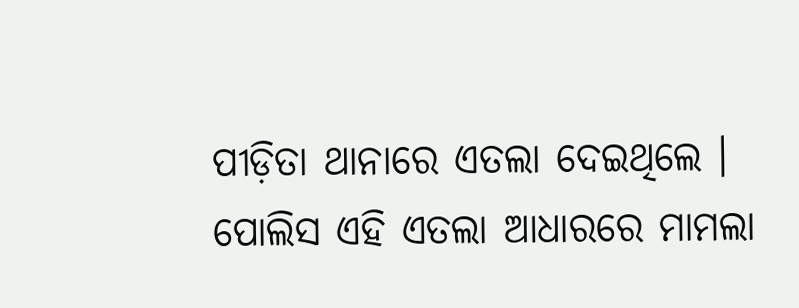ପୀଡ଼ିତା ଥାନାରେ ଏତଲା ଦେଇଥିଲେ । ପୋଲିସ ଏହି ଏତଲା ଆଧାରରେ ମାମଲା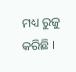ମଧ୍ୟ ରୁଜୁ କରିଛି ।